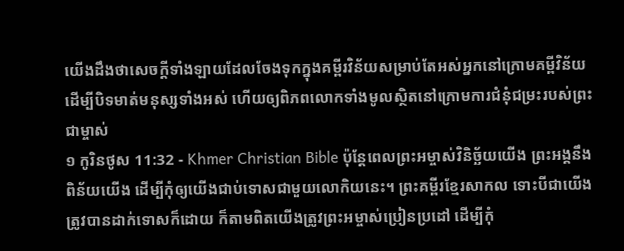យើងដឹងថាសេចក្ដីទាំងឡាយដែលចែងទុកក្នុងគម្ពីរវិន័យសម្រាប់តែអស់អ្នកនៅក្រោមគម្ពីវិន័យ ដើម្បីបិទមាត់មនុស្សទាំងអស់ ហើយឲ្យពិភពលោកទាំងមូលស្ថិតនៅក្រោមការជំនុំជម្រះរបស់ព្រះជាម្ចាស់
១ កូរិនថូស 11:32 - Khmer Christian Bible ប៉ុន្ដែពេលព្រះអម្ចាស់វិនិច្ឆ័យយើង ព្រះអង្គនឹងពិន័យយើង ដើម្បីកុំឲ្យយើងជាប់ទោសជាមួយលោកិយនេះ។ ព្រះគម្ពីរខ្មែរសាកល ទោះបីជាយើងត្រូវបានដាក់ទោសក៏ដោយ ក៏តាមពិតយើងត្រូវព្រះអម្ចាស់ប្រៀនប្រដៅ ដើម្បីកុំ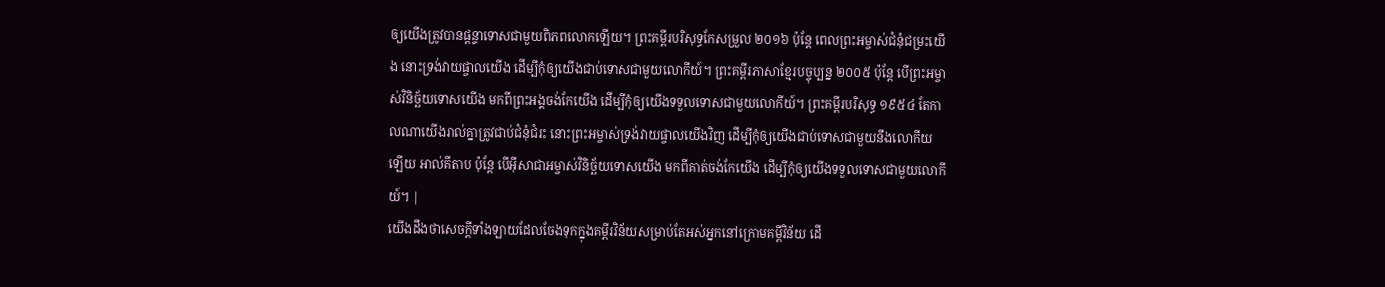ឲ្យយើងត្រូវបានផ្ដន្ទាទោសជាមួយពិភពលោកឡើយ។ ព្រះគម្ពីរបរិសុទ្ធកែសម្រួល ២០១៦ ប៉ុន្តែ ពេលព្រះអម្ចាស់ជំនុំជម្រះយើង នោះទ្រង់វាយផ្ចាលយើង ដើម្បីកុំឲ្យយើងជាប់ទោសជាមួយលោកីយ៍។ ព្រះគម្ពីរភាសាខ្មែរបច្ចុប្បន្ន ២០០៥ ប៉ុន្តែ បើព្រះអម្ចាស់វិនិច្ឆ័យទោសយើង មកពីព្រះអង្គចង់កែយើង ដើម្បីកុំឲ្យយើងទទួលទោសជាមួយលោកីយ៍។ ព្រះគម្ពីរបរិសុទ្ធ ១៩៥៤ តែកាលណាយើងរាល់គ្នាត្រូវជាប់ជំនុំជំរះ នោះព្រះអម្ចាស់ទ្រង់វាយផ្ចាលយើងវិញ ដើម្បីកុំឲ្យយើងជាប់ទោសជាមួយនឹងលោកីយឡើយ អាល់គីតាប ប៉ុន្ដែ បើអ៊ីសាជាអម្ចាស់វិនិច្ឆ័យទោសយើង មកពីគាត់ចង់កែយើង ដើម្បីកុំឲ្យយើងទទួលទោសជាមួយលោកីយ៍។ |
យើងដឹងថាសេចក្ដីទាំងឡាយដែលចែងទុកក្នុងគម្ពីរវិន័យសម្រាប់តែអស់អ្នកនៅក្រោមគម្ពីវិន័យ ដើ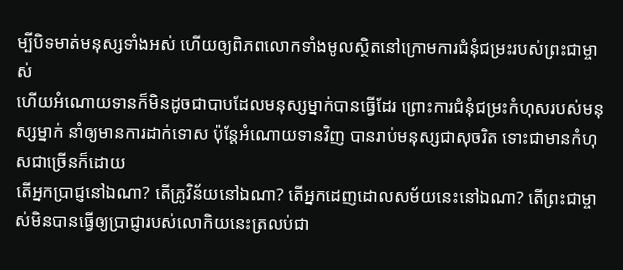ម្បីបិទមាត់មនុស្សទាំងអស់ ហើយឲ្យពិភពលោកទាំងមូលស្ថិតនៅក្រោមការជំនុំជម្រះរបស់ព្រះជាម្ចាស់
ហើយអំណោយទានក៏មិនដូចជាបាបដែលមនុស្សម្នាក់បានធ្វើដែរ ព្រោះការជំនុំជម្រះកំហុសរបស់មនុស្សម្នាក់ នាំឲ្យមានការដាក់ទោស ប៉ុន្ដែអំណោយទានវិញ បានរាប់មនុស្សជាសុចរិត ទោះជាមានកំហុសជាច្រើនក៏ដោយ
តើអ្នកប្រាជ្ញនៅឯណា? តើគ្រូវិន័យនៅឯណា? តើអ្នកដេញដោលសម័យនេះនៅឯណា? តើព្រះជាម្ចាស់មិនបានធ្វើឲ្យប្រាជ្ញារបស់លោកិយនេះត្រលប់ជា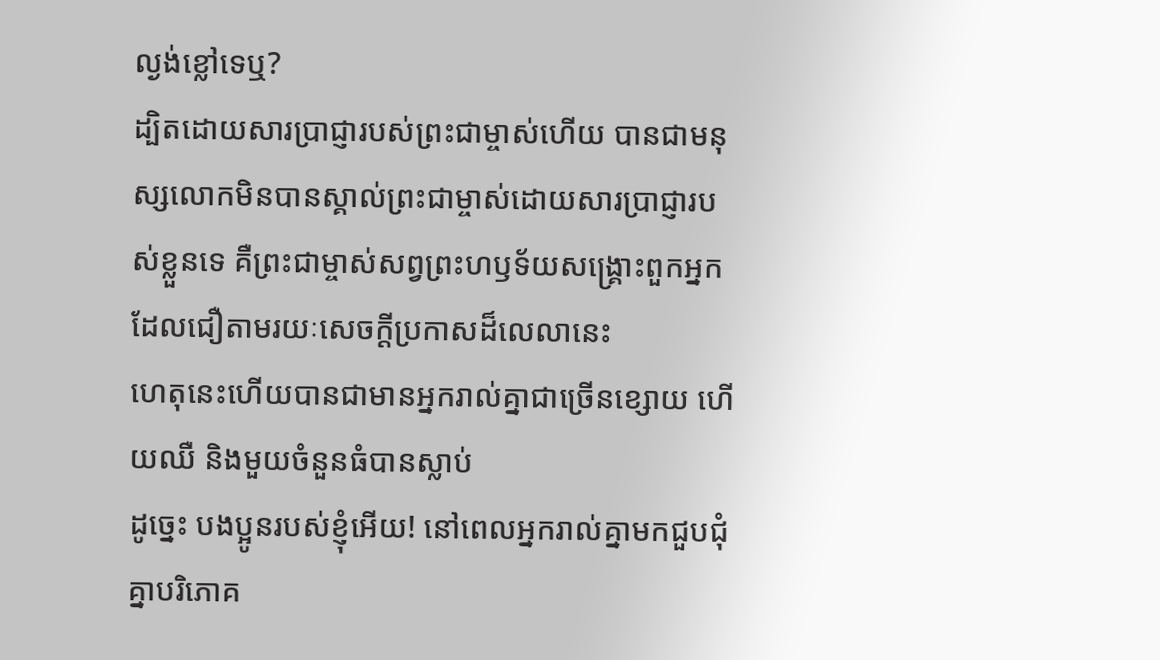ល្ងង់ខ្លៅទេឬ?
ដ្បិតដោយសារប្រាជ្ញារបស់ព្រះជាម្ចាស់ហើយ បានជាមនុស្សលោកមិនបានស្គាល់ព្រះជាម្ចាស់ដោយសារប្រាជ្ញារបស់ខ្លួនទេ គឺព្រះជាម្ចាស់សព្វព្រះហឫទ័យសង្គ្រោះពួកអ្នកដែលជឿតាមរយៈសេចក្ដីប្រកាសដ៏លេលានេះ
ហេតុនេះហើយបានជាមានអ្នករាល់គ្នាជាច្រើនខ្សោយ ហើយឈឺ និងមួយចំនួនធំបានស្លាប់
ដូច្នេះ បងប្អូនរបស់ខ្ញុំអើយ! នៅពេលអ្នករាល់គ្នាមកជួបជុំគ្នាបរិភោគ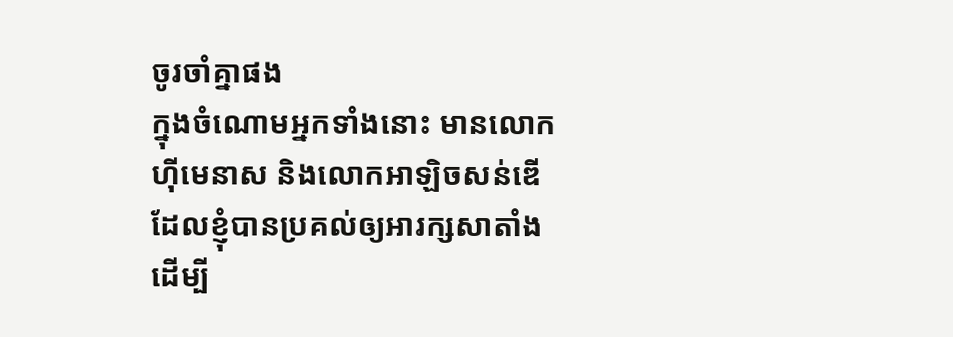ចូរចាំគ្នាផង
ក្នុងចំណោមអ្នកទាំងនោះ មានលោកហ៊ីមេនាស និងលោកអាឡិចសន់ឌើ ដែលខ្ញុំបានប្រគល់ឲ្យអារក្សសាតាំងដើម្បី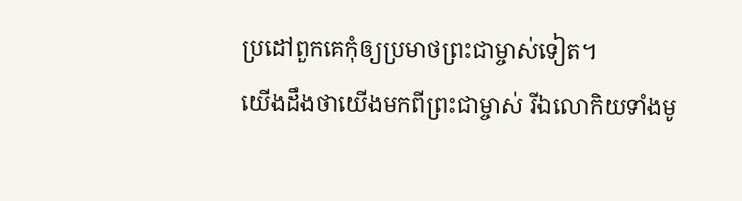ប្រដៅពួកគេកុំឲ្យប្រមាថព្រះជាម្ចាស់ទៀត។
យើងដឹងថាយើងមកពីព្រះជាម្ចាស់ រីឯលោកិយទាំងមូ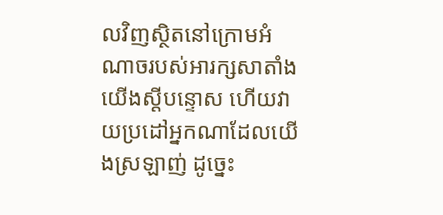លវិញស្ថិតនៅក្រោមអំណាចរបស់អារក្សសាតាំង
យើងស្ដីបន្ទោស ហើយវាយប្រដៅអ្នកណាដែលយើងស្រឡាញ់ ដូច្នេះ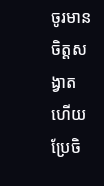ចូរមានចិត្ដសង្វាត ហើយប្រែចិ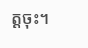ត្ដចុះ។